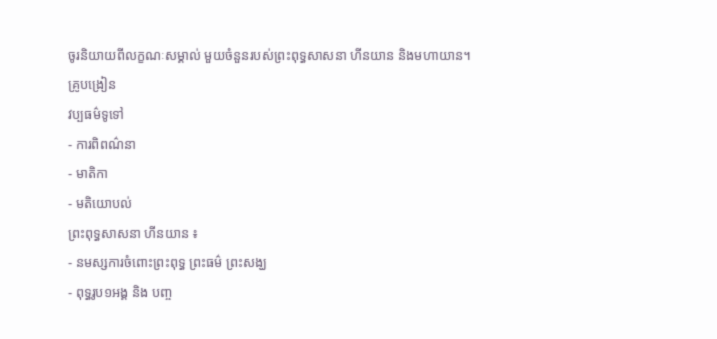ចូរនិយាយពីលក្ខណៈសម្គាល់ មួយចំនួនរបស់ព្រះពុទ្ធសាសនា ហីនយាន និងមហាយាន។
គ្រូបង្រៀន
វប្បធម៌ទូទៅ
- ការពិពណ៌នា
- មាតិកា
- មតិយោបល់
ព្រះពុទ្ធសាសនា ហីនយាន ៖
- នមស្សការចំពោះព្រះពុទ្ធ ព្រះធម៌ ព្រះសង្ឃ
- ពុទ្ធរូប១អង្គ និង បញ្ច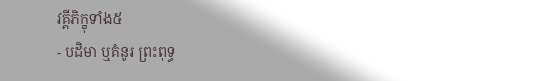វគ្គីភិក្ខុទាំង៥
- បដិមា ឬគំនូរ ព្រះពុទ្ធ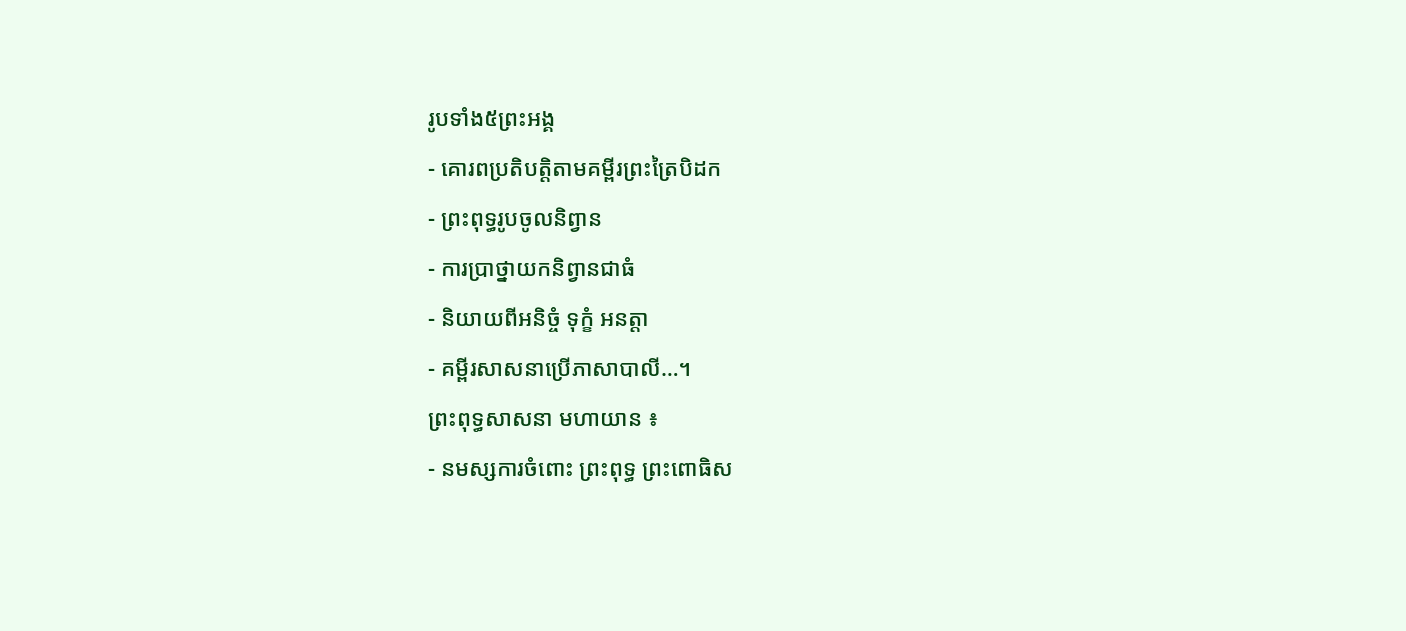រូបទាំង៥ព្រះអង្គ
- គោរពប្រតិបត្តិតាមគម្ពីរព្រះត្រៃបិដក
- ព្រះពុទ្ធរូបចូលនិព្វាន
- ការប្រាថ្នាយកនិព្វានជាធំ
- និយាយពីអនិច្ចំ ទុក្ខំ អនត្តា
- គម្ពីរសាសនាប្រើភាសាបាលី…។
ព្រះពុទ្ធសាសនា មហាយាន ៖
- នមស្សការចំពោះ ព្រះពុទ្ធ ព្រះពោធិស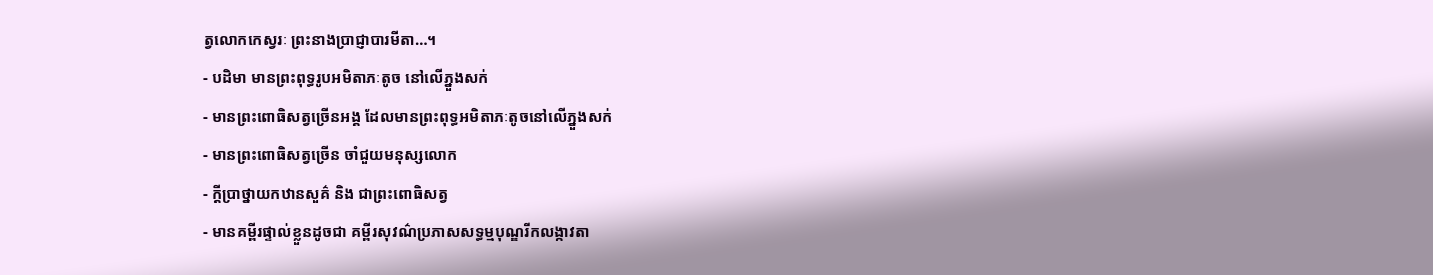ត្វលោកកេស្វរៈ ព្រះនាងប្រាជ្ញាបារមីតា…។
- បដិមា មានព្រះពុទ្ធរូបអមិតាភៈតូច នៅលើភ្នួងសក់
- មានព្រះពោធិសត្វច្រើនអង្គ ដែលមានព្រះពុទ្ធអមិតាភៈតូចនៅលើភ្នួងសក់
- មានព្រះពោធិសត្វច្រើន ចាំជួយមនុស្សលោក
- ក្ដីប្រាថ្នាយកឋានសួគ៌ និង ជាព្រះពោធិសត្វ
- មានគម្ពីរផ្ទាល់ខ្លួនដូចជា គម្ពីរសុវណ៌ប្រភាសសទ្ធម្មបុណ្ឌរីកលង្កាវតា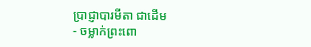ប្រាជ្ញាបារមីតា ជាដើម
- ចម្លាក់ព្រះពោ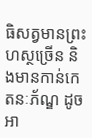ធិសត្វមានព្រះហស្ថច្រើន និងមានកាន់កេតនៈភ័ណ្ឌ ដូចអា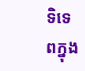ទិទេពក្នុង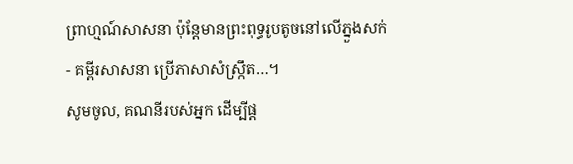ព្រាហ្មណ៍សាសនា ប៉ុន្ដែមានព្រះពុទ្ធរូបតូចនៅលើភ្នួងសក់
- គម្ពីរសាសនា ប្រើភាសាសំស្រឹ្កត…។
សូមចូល, គណនីរបស់អ្នក ដើម្បីផ្ត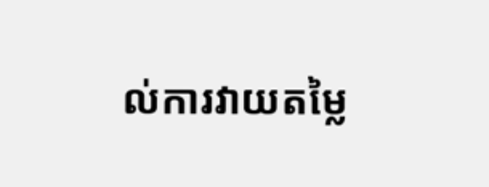ល់ការវាយតម្លៃ